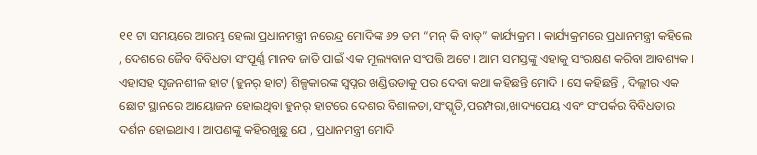୧୧ ଟା ସମୟରେ ଆରମ୍ଭ ହେଲା ପ୍ରଧାନମନ୍ତ୍ରୀ ନରେନ୍ଦ୍ର ମୋଦିଙ୍କ ୬୨ ତମ “ମନ୍ କି ବାତ୍” କାର୍ଯ୍ୟକ୍ରମ । କାର୍ଯ୍ୟକ୍ରମରେ ପ୍ରଧାନମନ୍ତ୍ରୀ କହିଲେ , ଦେଶରେ ଜୈବ ବିବିଧତା ସଂପୂର୍ଣ୍ଣ ମାନବ ଜାତି ପାଇଁ ଏକ ମୂଲ୍ୟବାନ ସଂପତ୍ତି ଅଟେ । ଆମ ସମସ୍ତଙ୍କୁ ଏହାକୁ ସଂରକ୍ଷଣ କରିବା ଆବଶ୍ୟକ । ଏହାସହ ସୃଜନଶୀଳ ହାଟ (ହୁନର୍ ହାଟ) ଶିଳ୍ପକାରଙ୍କ ସ୍ୱପ୍ନର ଖଣ୍ଡିଉଡାକୁ ପର ଦେବା କଥା କହିଛନ୍ତି ମୋଦି । ସେ କହିଛନ୍ତି , ଦିଲ୍ଲୀର ଏକ ଛୋଟ ସ୍ଥାନରେ ଆୟୋଜନ ହୋଇଥିବା ହୁନର୍ ହାଟରେ ଦେଶର ବିଶାଳତା,ସଂସ୍କୃତି,ପରମ୍ପରା,ଖାଦ୍ୟପେୟ ଏବଂ ସଂପର୍କର ବିବିଧତାର ଦର୍ଶନ ହୋଇଥାଏ । ଆପଣଙ୍କୁ କହିରଖୁଛୁ ଯେ , ପ୍ରଧାନମନ୍ତ୍ରୀ ମୋଦି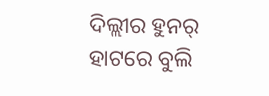ଦିଲ୍ଲୀର ହୁନର୍ ହାଟରେ ବୁଲି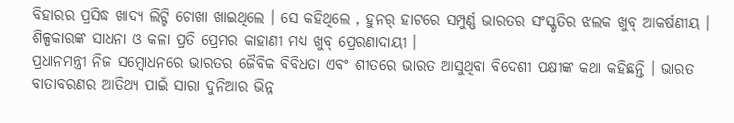ବିହାରର ପ୍ରସିଦ୍ଧ ଖାଦ୍ୟ ଲିଟ୍ଟି ଚୋଖା ଖାଇଥିଲେ । ସେ କହିଥିଲେ , ହୁନର୍ ହାଟରେ ସମ୍ପୁର୍ଣ୍ଣ ଭାରତର ସଂସ୍କୃତିର ଝଲକ ଖୁବ୍ ଆକର୍ଷଣୀୟ । ଶିଳ୍ପକାରଙ୍କ ସାଧନା ଓ କଳା ପ୍ରତି ପ୍ରେମର କାହାଣୀ ମଧ୍ୟ ଖୁବ୍ ପ୍ରେରଣାଦାୟୀ ।
ପ୍ରଧାନମନ୍ତ୍ରୀ ନିଜ ସମ୍ବୋଧନରେ ଭାରତର ଜୈବିକ ବିବିଧତା ଏବଂ ଶୀତରେ ଭାରତ ଆସୁଥିବା ବିଦେଶୀ ପକ୍ଷୀଙ୍କ କଥା କହିଛନ୍ତି । ଭାରତ ବାତାବରଣର ଆତିଥ୍ୟ ପାଇଁ ସାରା ଦୁନିଆର ଭିନ୍ନ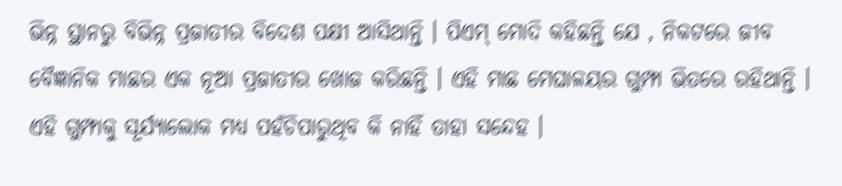ଭିନ୍ନ ସ୍ଥାନରୁ ବିଭିନ୍ନ ପ୍ରଜାତୀର ବିଦେଶ ପକ୍ଷୀ ଆସିଥାନ୍ତି । ପିଏମ୍ ମୋଦି କହିଛନ୍ତି ଯେ , ନିକଟରେ ଜୀବ ବୈଜ୍ଞାନିକ ମାଛର ଏକ ନୂଆ ପ୍ରଜାତୀର ଖୋଜ କରିଛନ୍ତି । ଏହି ମାଛ ମେଘାଳୟର ଗୁମ୍ଫା ଭିତରେ ରହିଥାନ୍ତି । ଏହି ଗୁମ୍ଫାକୁ ସୂର୍ଯ୍ୟାଲୋକ ମଧ୍ୟ ପହଁଚିପାରୁଥିବ କି ନାହିଁ ତାହା ସନ୍ଦେହ ।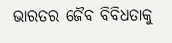ଭାରତର ଜୈବ ବିବିଧତାକୁ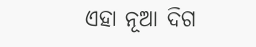ଏହା ନୂଆ ଦିଗ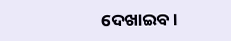ଦେଖାଇବ ।